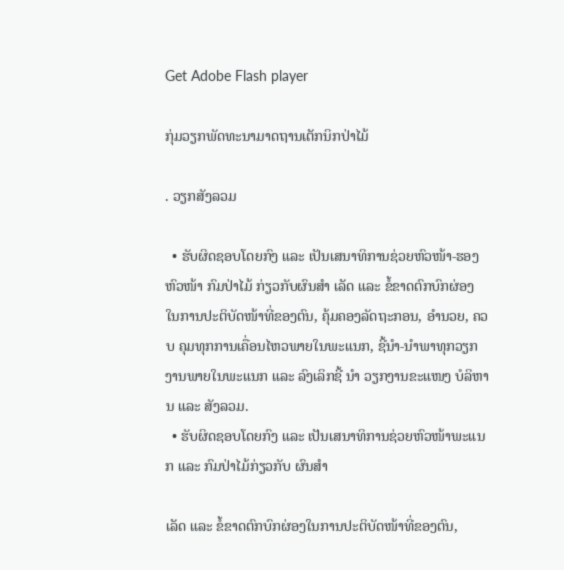Get Adobe Flash player

ກຸ່ມວຽກພັດທະນາມາດຖານເຕັກນິກປ່າໄມ້

. ວຽກສັງລວມ

  • ຮັບຜິດຊອບໂດຍກົງ ແລະ ເປັນເສນາທິການຊ່ວຍຫົວໜ້າ-ຮອງຫົວໜ້າ ກົມປ່າໄມ້ ກ່ຽວກັບຜົນສໍາ ເລັດ ແລະ ຂໍ້ຂາດຕົກບົກຜ່ອງ ໃນການປະຕິບັດໜ້າທີ່ຂອງຕົນ, ຄຸ້ມຄອງລັດຖະກອນ, ອໍານວຍ, ຄວບ ຄຸມທຸກການເຄື່ອນໄຫວພາຍໃນພະແນກ, ຊີ້ນໍາ-ນໍາພາທຸກວຽກງານພາຍໃນພະແນກ ແລະ ລົງເລິກຊີ້ ນໍາ ວຽກງານຂະແໜງ ບໍລິຫານ ແລະ ສັງລວມ.
  • ຮັບຜິດຊອບໂດຍກົງ ແລະ ເປັນເສນາທິການຊ່ວຍຫົວໜ້າພະແນກ ແລະ ກົມປ່າໄມ້ກ່ຽວກັບ ຜົນສໍາ

ເລັດ ແລະ ຂໍ້ຂາດຕົກບົກຜ່ອງໃນການປະຕິບັດໜ້າທີ່ຂອງຕົນ,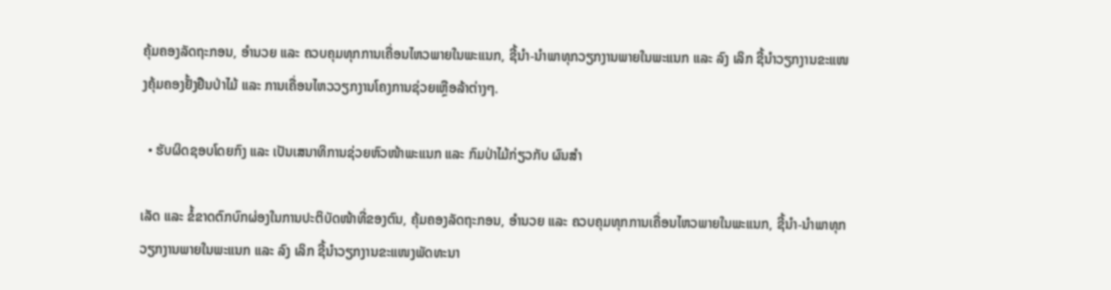ຄຸ້ມຄອງລັດຖະກອນ, ອໍານວຍ ແລະ ຄວບຄຸມທຸກການເຄື່ອນໄຫວພາຍໃນພະແນກ, ຊີ້ນໍາ-ນໍາພາທຸກວຽກງານພາຍໃນພະແນກ ແລະ ລົງ ເລິກ ຊີ້ນໍາວຽກງານຂະແໜງຄຸ້ມຄອງຢັ້ງຢືນປ່າໄມ້ ແລະ ການເຄື່ອນໄຫວວຽກງານໂຄງການຊ່ວຍເຫຼືອລ້າຕ່າງໆ.

  • ຮັບຜິດຊອບໂດຍກົງ ແລະ ເປັນເສນາທິການຊ່ວຍຫົວໜ້າພະແນກ ແລະ ກົມປ່າໄມ້ກ່ຽວກັບ ຜົນສໍາ

ເລັດ ແລະ ຂໍ້ຂາດຕົກບົກຜ່ອງໃນການປະຕິບັດໜ້າທີ່ຂອງຕົນ, ຄຸ້ມຄອງລັດຖະກອນ, ອໍານວຍ ແລະ ຄວບຄຸມທຸກການເຄື່ອນໄຫວພາຍໃນພະແນກ, ຊີ້ນໍາ-ນໍາພາທຸກວຽກງານພາຍໃນພະແນກ ແລະ ລົງ ເລິກ ຊີ້ນໍາວຽກງານຂະແໜງພັດທະນາ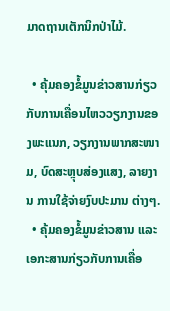ມາດຖານເຕັກນິກປ່າໄມ້.

  • ຄຸ້ມຄອງຂໍ້ມູນຂ່າວສານກ່ຽວກັບການເຄື່ອນໄຫວວຽກງານຂອງພະແນກ, ວຽກງານພາກສະໜາມ, ບົດສະຫຼຸບສ່ອງແສງ, ລາຍງານ ການໃຊ້ຈ່າຍງົບປະມານ ຕ່າງໆ.
  • ຄຸ້ມຄອງຂໍ້ມູນຂ່າວສານ ແລະ ເອກະສານກ່ຽວກັບການເຄື່ອ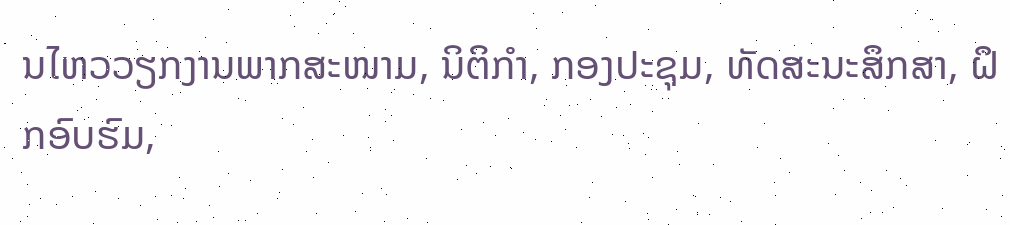ນໄຫວວຽກງານພາກສະໜາມ, ນິຕິກຳ, ກອງປະຊຸມ, ທັດສະນະສຶກສາ, ຝຶກອົບຮົມ,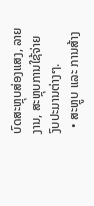ບົດສະຫຼຸບສ່ອງແສງ, ລາຍງານ, ສະຫຼຸບການໃຊ້ຈ່າຍ ງົບປະມານຕ່າງໆ.
  • ສະຫຼູບ ແລະ ການສ້າງ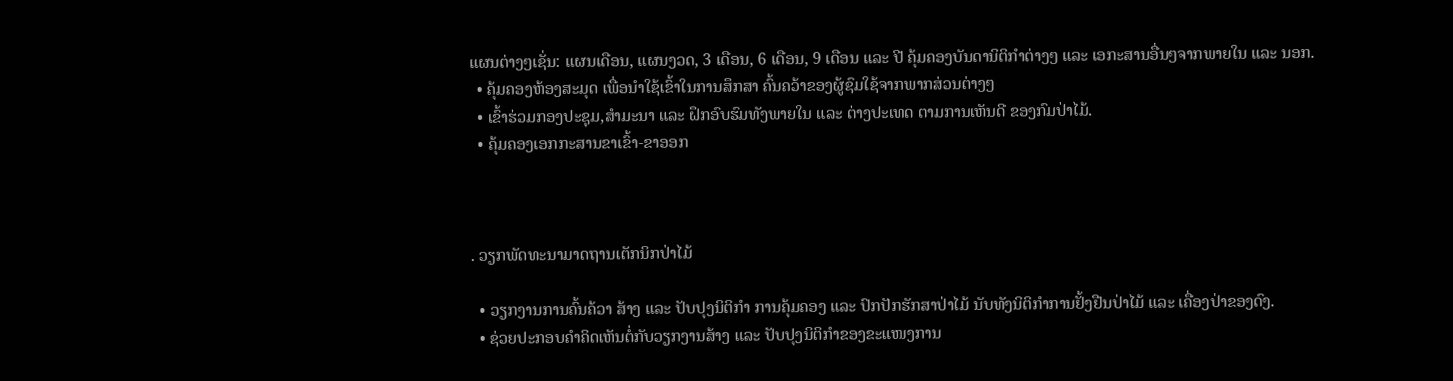ແຜນຕ່າງໆເຊັ່ນ: ແຜນເດືອນ, ແຜນງວດ, 3 ເດືອນ, 6 ເດືອນ, 9 ເດືອນ ແລະ ປີ ຄຸ້ມຄອງບັນດານິຕິກໍາຕ່າງໆ ແລະ ເອກະສານອື່ນໆຈາກພາຍໃນ ແລະ ນອກ.
  • ຄຸ້ມຄອງຫ້ອງສະມຸດ ເພື່ອນຳໃຊ້ເຂົ້າໃນການສຶກສາ ຄົ້ນຄວ້າຂອງຜູ້ຊົມໃຊ້ຈາກພາກສ່ວນຕ່າງໆ
  • ເຂົ້າຮ່ວມກອງປະຊຸມ,ສຳມະນາ ແລະ ຝຶກອົບຮົມທັງພາຍໃນ ແລະ ຕ່າງປະເທດ ຕາມການເຫັນດີ ຂອງກົມປ່າໄມ້.
  • ຄຸ້ມຄອງເອກກະສານຂາເຂົ້າ-ຂາອອກ



. ວຽກພັດທະນາມາດຖານເຕັກນິກປ່າໄມ້

  • ວຽກງານການຄົ້ນຄ້ວາ ສ້າງ ແລະ ປັບປຸງນິຕິກຳ ການຄຸ້ມຄອງ ແລະ ປົກປັກຮັກສາປ່າໄມ້ ນັບທັງນິຕິກຳການຢັ້ງຢືນປ່າໄມ້ ແລະ ເຄື່ອງປ່າຂອງດົງ.
  • ຊ່ວຍປະກອບຄໍາຄິດເຫັນຕໍ່ກັບວຽກງານສ້າງ ແລະ ປັບປຸງນິຕິກຳຂອງຂະແໜງການ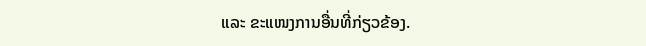ແລະ ຂະແໜງການອື່ນທີ່ກ່ຽວຂ້ອງ.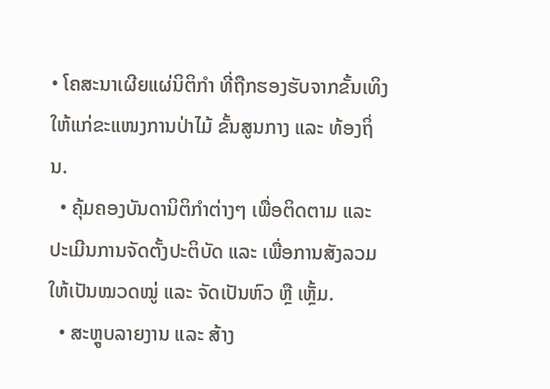• ໂຄສະນາເຜີຍແຜ່ນິຕິກຳ ທີ່ຖືກຮອງຮັບຈາກຂັ້ນເທິງໃຫ້ແກ່ຂະແໜງການປ່າໄມ້ ຂັ້ນສູນກາງ ແລະ ທ້ອງຖິ່ນ.
  • ຄຸ້ມຄອງບັນດານິຕິກຳຕ່າງໆ ເພື່ອຕິດຕາມ ແລະ ປະເມີນການຈັດຕັ້ງປະຕິບັດ ແລະ ເພື່ອການສັງລວມ ໃຫ້ເປັນໝວດໝູ່ ແລະ ຈັດເປັນຫົວ ຫຼື ເຫຼັ້ມ.
  • ສະຫຼູບລາຍງານ ແລະ ສ້າງ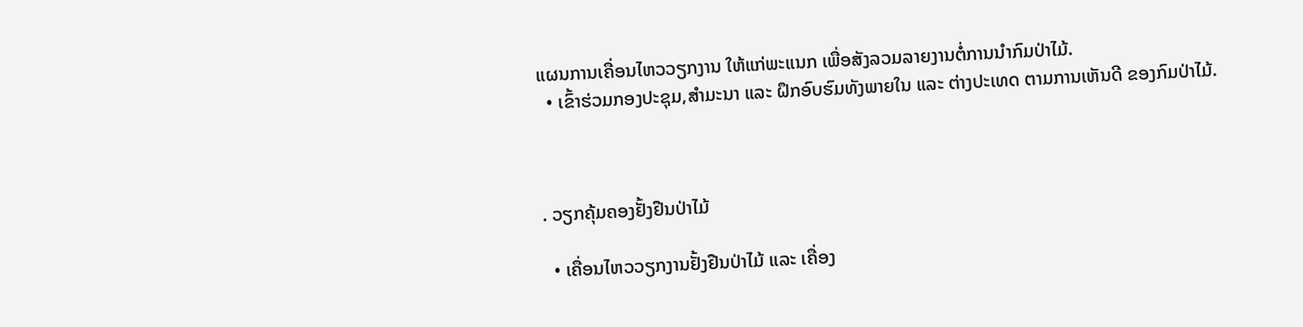ແຜນການເຄື່ອນໄຫວວຽກງານ ໃຫ້ແກ່ພະແນກ ເພື່ອສັງລວມລາຍງານຕໍ່ການນຳກົມປ່າໄມ້.
  • ເຂົ້າຮ່ວມກອງປະຊຸມ,ສຳມະນາ ແລະ ຝຶກອົບຮົມທັງພາຍໃນ ແລະ ຕ່າງປະເທດ ຕາມການເຫັນດີ ຂອງກົມປ່າໄມ້.



. ວຽກຄຸ້ມຄອງຢັ້ງຢືນປ່າໄມ້

  • ເຄື່ອນໄຫວວຽກງານຢັ້ງຢືນປ່າໄມ້ ແລະ ເຄື່ອງ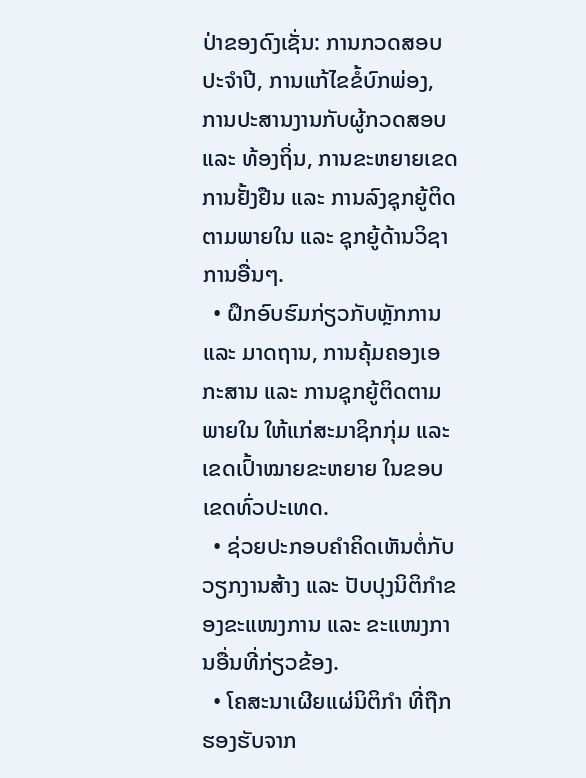ປ່າຂອງດົງເຊັ່ນ: ການກວດສອບປະຈຳປີ, ການແກ້ໄຂຂໍ້ບົກພ່ອງ, ການປະສານງານກັບຜູ້ກວດສອບ ແລະ ທ້ອງຖິ່ນ, ການຂະຫຍາຍເຂດການຢັ້ງຢືນ ແລະ ການລົງຊຸກຍູ້ຕິດຕາມພາຍໃນ ແລະ ຊຸກຍູ້ດ້ານວິຊາການອື່ນໆ.
  • ຝຶກອົບຮົມກ່ຽວກັບຫຼັກການ ແລະ ມາດຖານ, ການຄຸ້ມຄອງເອກະສານ ແລະ ການຊຸກຍູ້ຕິດຕາມພາຍໃນ ໃຫ້ແກ່ສະມາຊິກກຸ່ມ ແລະ ເຂດເປົ້າໝາຍຂະຫຍາຍ ໃນຂອບເຂດທົ່ວປະເທດ.
  • ຊ່ວຍປະກອບຄໍາຄິດເຫັນຕໍ່ກັບວຽກງານສ້າງ ແລະ ປັບປຸງນິຕິກຳຂອງຂະແໜງການ ແລະ ຂະແໜງການອື່ນທີ່ກ່ຽວຂ້ອງ.
  • ໂຄສະນາເຜີຍແຜ່ນິຕິກຳ ທີ່ຖືກຮອງຮັບຈາກ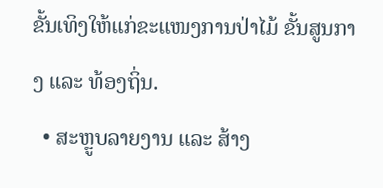ຂັ້ນເທິງໃຫ້ແກ່ຂະແໜງການປ່າໄມ້ ຂັ້ນສູນກາງ ແລະ ທ້ອງຖິ່ນ.
  • ສະຫຼູບລາຍງານ ແລະ ສ້າງ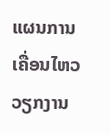ແຜນການເຄື່ອນໄຫວວຽກງານ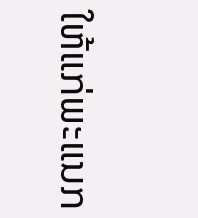ໃຫ້ແກ່ພະແນກ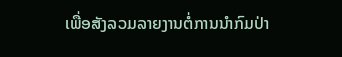ເພື່ອສັງລວມລາຍງານຕໍ່ການນຳກົມປ່າ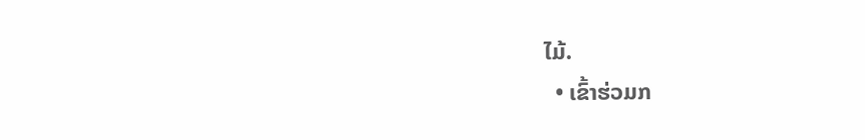ໄມ້.
  • ເຂົ້າຮ່ວມກ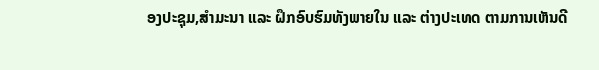ອງປະຊຸມ,ສຳມະນາ ແລະ ຝຶກອົບຮົມທັງພາຍໃນ ແລະ ຕ່າງປະເທດ ຕາມການເຫັນດີ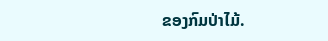ຂອງກົມປ່າໄມ້.